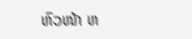ຫົວໜ້າ ຫ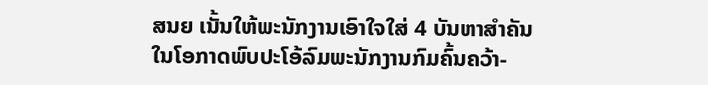ສນຍ ເນັ້ນໃຫ້ພະນັກງານເອົາໃຈໃສ່ 4 ບັນຫາສຳຄັນ
ໃນໂອກາດພົບປະໂອ້ລົມພະນັກງານກົມຄົ້ນຄວ້າ-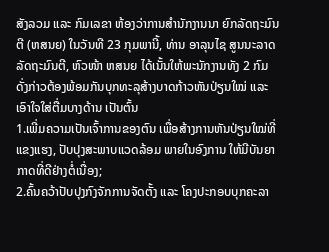ສັງລວມ ແລະ ກົມເລຂາ ຫ້ອງວ່າການສຳນັກງານນາ ຍົກລັດຖະມົນຕີ (ຫສນຍ) ໃນວັນທີ 23 ກຸມພານີ້, ທ່ານ ອາລຸນໄຊ ສູນນະລາດ ລັດຖະມົນຕີ, ຫົວໜ້າ ຫສນຍ ໄດ້ເນັ້ນໃຫ້ພະນັກງານທັງ 2 ກົມດັ່ງກ່າວຕ້ອງພ້ອມກັນບຸກທະລຸສ້າງບາດກ້າວຫັນປ່ຽນໃໝ່ ແລະ ເອົາໃຈໃສ່ຕື່ມບາງດ້ານ ເປັນຕົ້ນ
1.ເພີ່ມຄວາມເປັນເຈົ້າການຂອງຕົນ ເພື່ອສ້າງການຫັນປ່ຽນໃໝ່ທີ່ແຂງແຮງ, ປັບປຸງສະພາບແວດລ້ອມ ພາຍໃນອົງການ ໃຫ້ມີບັນຍາກາດທີ່ດີຢ່າງຕໍ່ເນື່ອງ;
2.ຄົ້ນຄວ້າປັບປຸງກົງຈັກການຈັດຕັ້ງ ແລະ ໂຄງປະກອບບຸກຄະລາ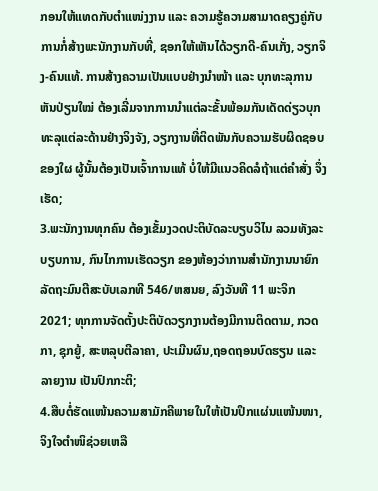ກອນໃຫ້ແທດກັບຕຳແໜ່ງງານ ແລະ ຄວາມຮູ້ຄວາມສາມາດຄຽງຄູ່ກັບການກໍ່ສ້າງພະນັກງານກັບທີ່, ຊອກໃຫ້ເຫັນໄດ້ວຽກດີ-ຄົນເກັ່ງ, ວຽກຈິງ-ຄົນແທ້. ການສ້າງຄວາມເປັນແບບຢ່າງນຳໜ້າ ແລະ ບຸກທະລຸການຫັນປ່ຽນໃໝ່ ຕ້ອງເລີ່ມຈາກການນຳແຕ່ລະຂັ້ນພ້ອມກັນເດັດດ່ຽວບຸກທະລຸແຕ່ລະດ້ານຢ່າງຈິງຈັງ, ວຽກງານທີ່ຕິດພັນກັບຄວາມຮັບຜິດຊອບຂອງໃຜ ຜູ້ນັ້ນຕ້ອງເປັນເຈົ້າການແທ້ ບໍ່ໃຫ້ມີແນວຄິດລໍຖ້າແຕ່ຄໍາສັ່ງ ຈຶ່ງເຮັດ;
3.ພະນັກງານທຸກຄົນ ຕ້ອງເຂັ້ມງວດປະຕິບັດລະບຽບວິໄນ ລວມທັງລະບຽບການ, ກົນໄກການເຮັດວຽກ ຂອງຫ້ອງວ່າການສຳນັກງານນາຍົກລັດຖະມົນຕີສະບັບເລກທີ 546/ຫສນຍ, ລົງວັນທີ 11 ພະຈິກ 2021; ທຸກການຈັດຕັ້ງປະຕິບັດວຽກງານຕ້ອງມີການຕິດຕາມ, ກວດກາ, ຊຸກຍູ້, ສະຫລຸບຕີລາຄາ, ປະເມີນຜົນ,ຖອດຖອນບົດຮຽນ ແລະ ລາຍງານ ເປັນປົກກະຕິ;
4.ສືບຕໍ່ຮັດແໜ້ນຄວາມສາມັກຄີພາຍໃນໃຫ້ເປັນປຶກແຜ່ນແໜ້ນໜາ, ຈິງໃຈຕຳໜິຊ່ວຍເຫລື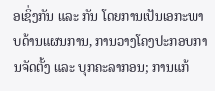ອເຊິ່ງກັນ ແລະ ກັນ ໂດຍການເປັນເອກະພາບດ້ານແຜນການ, ການວາງໂຄງປະກອບການຈັດຕັ້ງ ແລະ ບຸກຄະລາກອນ; ການແກ້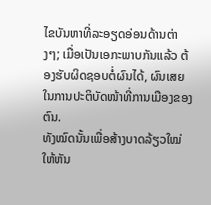ໄຂບັນຫາທີ່ລະອຽດອ່ອນດ້ານຕ່າງໆ; ເມື່ອເປັນເອກະພາບກັນແລ້ວ ຕ້ອງຮັບຜິດຊອບຕໍ່ຜົນໄດ້, ຜົນເສຍໃນການປະຕິບັດໜ້າທີ່ການເມືອງຂອງຕົນ.
ທັງໝົດນັ້ນເພື່ອສ້າງບາດລ້ຽວໃໝ່ ໃຫ້ຫັນ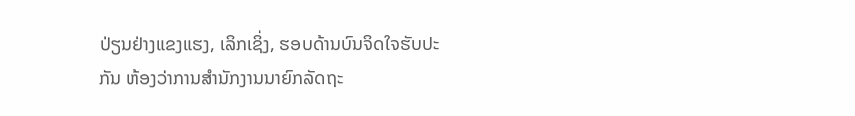ປ່ຽນຢ່າງແຂງແຮງ, ເລິກເຊິ່ງ, ຮອບດ້ານບົນຈິດໃຈຮັບປະກັນ ຫ້ອງວ່າການສຳນັກງານນາຍົກລັດຖະ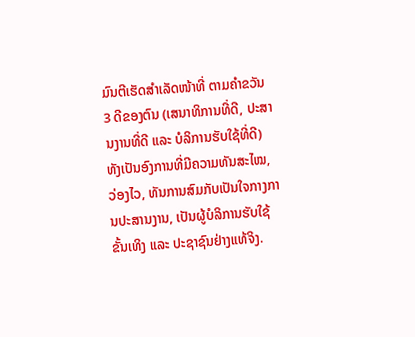ມົນຕີເຮັດສຳເລັດໜ້າທີ່ ຕາມຄຳຂວັນ 3 ດີຂອງຕົນ (ເສນາທິການທີ່ດີ, ປະສານງານທີ່ດີ ແລະ ບໍລິການຮັບໃຊ້ທີ່ດີ) ທັງເປັນອົງການທີ່ມີຄວາມທັນສະໄໝ, ວ່ອງໄວ, ທັນການສົມກັບເປັນໃຈກາງການປະສານງານ, ເປັນຜູ້ບໍລິການຮັບໃຊ້ຂັ້ນເທິງ ແລະ ປະຊາຊົນຢ່າງແທ້ຈິງ.